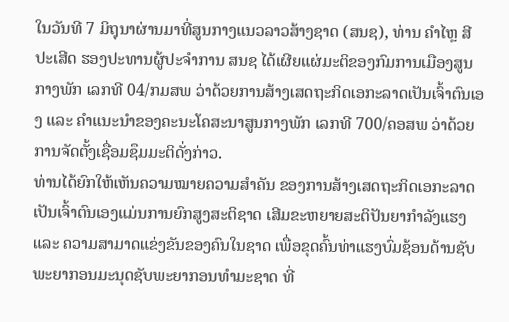ໃນວັນທີ 7 ມິຖຸນາຜ່ານມາທີ່ສູນກາງແນວລາວສ້າງຊາດ (ສນຊ), ທ່ານ ຄໍາໄຫຼ ສີປະເສີດ ຮອງປະທານຜູ້ປະຈໍາການ ສນຊ ໄດ້ເຜີຍແຜ່ມະຕິຂອງກົມການເມືອງສູນກາງພັກ ເລກທີ 04/ກມສພ ວ່າດ້ວຍການສ້າງເສດຖະກິດເອກະລາດເປັນເຈົ້າຕົນເອງ ແລະ ຄໍາແນະນໍາຂອງຄະນະໂຄສະນາສູນກາງພັກ ເລກທີ 700/ຄອສພ ວ່າດ້ວຍການຈັດຕັ້ງເຊື່ອມຊຶມມະຕິດັ່ງກ່າວ.
ທ່ານໄດ້ຍົກໃຫ້ເຫັນຄວາມໝາຍຄວາມສຳຄັນ ຂອງການສ້າງເສດຖະກິດເອກະລາດເປັນເຈົ້າຕົນເອງແມ່ນການຍົກສູງສະຕິຊາດ ເສີມຂະຫຍາຍສະຕິປັນຍາກຳລັງແຮງ ແລະ ຄວາມສາມາດແຂ່ງຂັນຂອງຄົນໃນຊາດ ເພື່ອຂຸດຄົ້ນທ່າແຮງບົ່ມຊ້ອນດ້ານຊັບພະຍາກອນມະນຸດຊັບພະຍາກອນທຳມະຊາດ ທີ່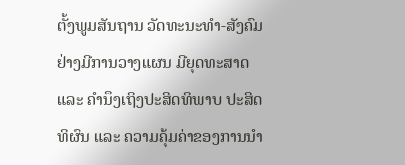ຕັ້ງພູມສັນຖານ ວັດທະນະທຳ-ສັງຄົມຢ່າງມີການວາງແຜນ ມີຍຸດທະສາດ ແລະ ຄຳນຶງເຖິງປະສິດທິພາບ ປະສິດທິຜົນ ແລະ ຄວາມຄຸ້ມຄ່າຂອງການນຳ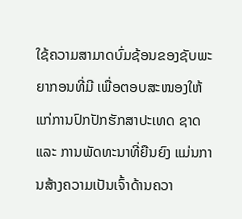ໃຊ້ຄວາມສາມາດບົ່ມຊ້ອນຂອງຊັບພະຍາກອນທີ່ມີ ເພື່ອຕອບສະໜອງໃຫ້ແກ່ການປົກປັກຮັກສາປະເທດ ຊາດ ແລະ ການພັດທະນາທີ່ຍືນຍົງ ແມ່ນການສ້າງຄວາມເປັນເຈົ້າດ້ານຄວາ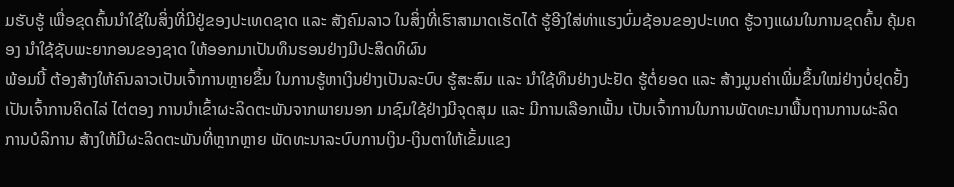ມຮັບຮູ້ ເພື່ອຂຸດຄົ້ນນຳໃຊ້ໃນສິ່ງທີ່ມີຢູ່ຂອງປະເທດຊາດ ແລະ ສັງຄົມລາວ ໃນສິ່ງທີ່ເຮົາສາມາດເຮັດໄດ້ ຮູ້ອີງໃສ່ທ່າແຮງບົ່ມຊ້ອນຂອງປະເທດ ຮູ້ວາງແຜນໃນການຂຸດຄົ້ນ ຄຸ້ມຄອງ ນຳໃຊ້ຊັບພະຍາກອນຂອງຊາດ ໃຫ້ອອກມາເປັນທຶນຮອນຢ່າງມີປະສິດທິຜົນ
ພ້ອມນີ້ ຕ້ອງສ້າງໃຫ້ຄົນລາວເປັນເຈົ້າການຫຼາຍຂຶ້ນ ໃນການຮູ້ຫາເງິນຢ່າງເປັນລະບົບ ຮູ້ສະສົມ ແລະ ນຳໃຊ້ທຶນຢ່າງປະຢັດ ຮູ້ຕໍ່ຍອດ ແລະ ສ້າງມູນຄ່າເພີ່ມຂຶ້ນໃໝ່ຢ່າງບໍ່ຢຸດຢັ້ງ ເປັນເຈົ້າການຄິດໄລ່ ໄຕ່ຕອງ ການນຳເຂົ້າຜະລິດຕະພັນຈາກພາຍນອກ ມາຊົມໃຊ້ຢ່າງມີຈຸດສຸມ ແລະ ມີການເລືອກເຟັ້ນ ເປັນເຈົ້າການໃນການພັດທະນາພື້ນຖານການຜະລິດ ການບໍລິການ ສ້າງໃຫ້ມີຜະລິດຕະພັນທີ່ຫຼາກຫຼາຍ ພັດທະນາລະບົບການເງິນ-ເງິນຕາໃຫ້ເຂັ້ມແຂງ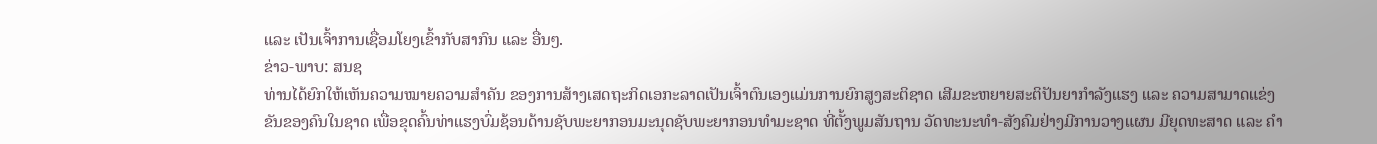ແລະ ເປັນເຈົ້າການເຊື່ອມໂຍງເຂົ້າກັບສາກົນ ແລະ ອື່ນໆ.
ຂ່າວ-ພາບ: ສນຊ
ທ່ານໄດ້ຍົກໃຫ້ເຫັນຄວາມໝາຍຄວາມສຳຄັນ ຂອງການສ້າງເສດຖະກິດເອກະລາດເປັນເຈົ້າຕົນເອງແມ່ນການຍົກສູງສະຕິຊາດ ເສີມຂະຫຍາຍສະຕິປັນຍາກຳລັງແຮງ ແລະ ຄວາມສາມາດແຂ່ງຂັນຂອງຄົນໃນຊາດ ເພື່ອຂຸດຄົ້ນທ່າແຮງບົ່ມຊ້ອນດ້ານຊັບພະຍາກອນມະນຸດຊັບພະຍາກອນທຳມະຊາດ ທີ່ຕັ້ງພູມສັນຖານ ວັດທະນະທຳ-ສັງຄົມຢ່າງມີການວາງແຜນ ມີຍຸດທະສາດ ແລະ ຄຳ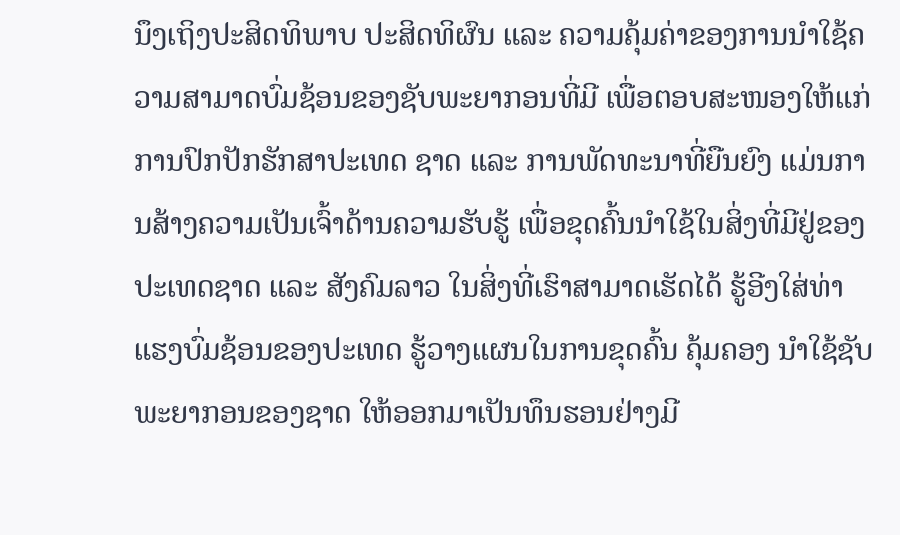ນຶງເຖິງປະສິດທິພາບ ປະສິດທິຜົນ ແລະ ຄວາມຄຸ້ມຄ່າຂອງການນຳໃຊ້ຄວາມສາມາດບົ່ມຊ້ອນຂອງຊັບພະຍາກອນທີ່ມີ ເພື່ອຕອບສະໜອງໃຫ້ແກ່ການປົກປັກຮັກສາປະເທດ ຊາດ ແລະ ການພັດທະນາທີ່ຍືນຍົງ ແມ່ນການສ້າງຄວາມເປັນເຈົ້າດ້ານຄວາມຮັບຮູ້ ເພື່ອຂຸດຄົ້ນນຳໃຊ້ໃນສິ່ງທີ່ມີຢູ່ຂອງປະເທດຊາດ ແລະ ສັງຄົມລາວ ໃນສິ່ງທີ່ເຮົາສາມາດເຮັດໄດ້ ຮູ້ອີງໃສ່ທ່າແຮງບົ່ມຊ້ອນຂອງປະເທດ ຮູ້ວາງແຜນໃນການຂຸດຄົ້ນ ຄຸ້ມຄອງ ນຳໃຊ້ຊັບພະຍາກອນຂອງຊາດ ໃຫ້ອອກມາເປັນທຶນຮອນຢ່າງມີ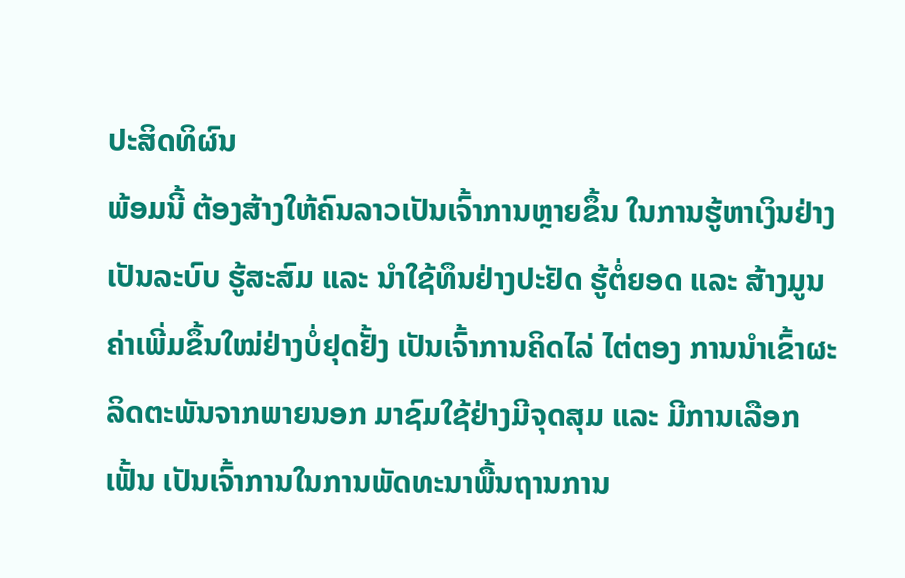ປະສິດທິຜົນ
ພ້ອມນີ້ ຕ້ອງສ້າງໃຫ້ຄົນລາວເປັນເຈົ້າການຫຼາຍຂຶ້ນ ໃນການຮູ້ຫາເງິນຢ່າງເປັນລະບົບ ຮູ້ສະສົມ ແລະ ນຳໃຊ້ທຶນຢ່າງປະຢັດ ຮູ້ຕໍ່ຍອດ ແລະ ສ້າງມູນຄ່າເພີ່ມຂຶ້ນໃໝ່ຢ່າງບໍ່ຢຸດຢັ້ງ ເປັນເຈົ້າການຄິດໄລ່ ໄຕ່ຕອງ ການນຳເຂົ້າຜະລິດຕະພັນຈາກພາຍນອກ ມາຊົມໃຊ້ຢ່າງມີຈຸດສຸມ ແລະ ມີການເລືອກເຟັ້ນ ເປັນເຈົ້າການໃນການພັດທະນາພື້ນຖານການ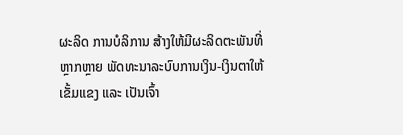ຜະລິດ ການບໍລິການ ສ້າງໃຫ້ມີຜະລິດຕະພັນທີ່ຫຼາກຫຼາຍ ພັດທະນາລະບົບການເງິນ-ເງິນຕາໃຫ້ເຂັ້ມແຂງ ແລະ ເປັນເຈົ້າ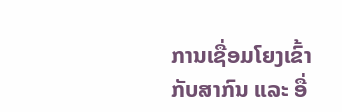ການເຊື່ອມໂຍງເຂົ້າກັບສາກົນ ແລະ ອື່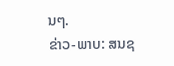ນໆ.
ຂ່າວ-ພາບ: ສນຊ